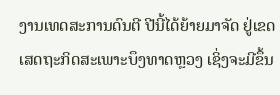ງານເທດສະການດົນຕີ ປີນີ້ໄດ້ຍ້າຍມາຈັດ ຢູ່ເຂດເສດຖະກິດສະເພາະບຶງທາດຫຼວງ ເຊິ່ງຈະມີຂຶ້ນ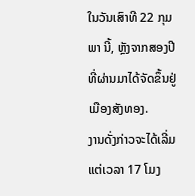ໃນວັນເສົາທີ 22 ກຸມພາ ນີ້, ຫຼັງຈາກສອງປີທີ່ຜ່ານມາໄດ້ຈັດຂຶ້ນຢູ່ ເມືອງສັງທອງ.
ງານດັ່ງກ່າວຈະໄດ້ເລີ່ມແຕ່ເວລາ 17 ໂມງ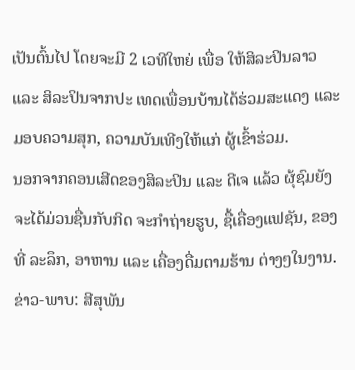ເປັນຕົ້ນໄປ ໂດຍຈະມີ 2 ເວທີໃຫຍ່ ເພື່ອ ໃຫ້ສິລະປິນລາວ ແລະ ສິລະປິນຈາກປະ ເທດເພື່ອນບ້ານໄດ້ຮ່ວມສະແດງ ແລະ ມອບຄວາມສຸກ, ຄວາມບັນເທີງໃຫ້ແກ່ ຜູ້ເຂົ້າຮ່ວມ.
ນອກຈາກຄອນເສີດຂອງສິລະປິນ ແລະ ດີເຈ ແລ້ວ ຜຸ້ຊົມຍັງຈະໄດ້ມ່ວນຊື່ນກັບກິດ ຈະກຳຖ່າຍຮູບ, ຊື້ເຄື່ອງແຟຊັນ, ຂອງທີ່ ລະລຶກ, ອາຫານ ແລະ ເຄື່ອງດື່ມຕາມຮ້ານ ຕ່າງໆໃນງານ.
ຂ່າວ-ພາບ: ສີສຸພັນ